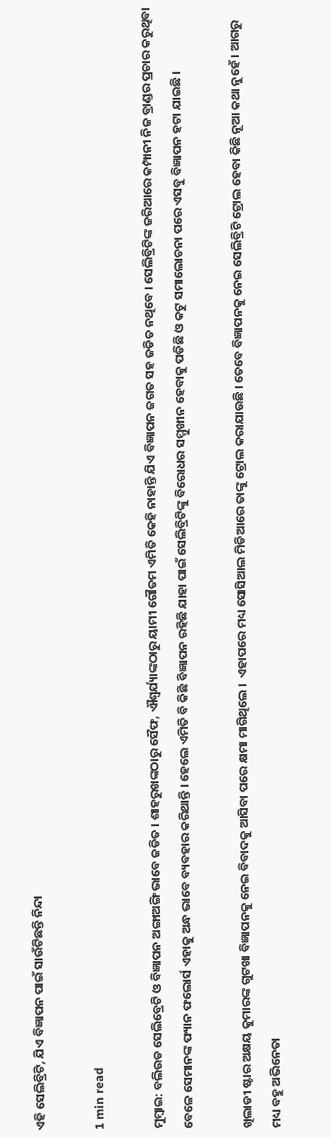ଏହି ସେଲିବ୍ରିଟି, ଯିଏ ବିଜ୍ଞାପନ ପାଇଁ ସାଉଁଟିଛନ୍ତି ନିନ୍ଦା

1 min read

ମୁମ୍ବାଇ: ବଲିଉଡ ସେଲିବ୍ରେଟି ଓ ବିଜ୍ଞାପନ ଅଙ୍ଗାଅଙ୍ଗି ଭାବେ ଜଡିତ । ଶାହରୁଖଙ୍କଠାରୁ ସୈଫ, ଐଶ୍ବର୍ଯ୍ୟାଙ୍କଠାରୁ ୟାମୀ ଗୌତମ ଏମିତି କେହି ନାହାନ୍ତି ଯିଏ ବିଜ୍ଞାପନ ଜଗତ ସହ ଜଡିତ ନଥିବେ । ସେଲିବ୍ରିଟିଙ୍କ ଜରିଆରେ କମ୍ପାନୀ ନିଜ ବ୍ରାଣ୍ଡର ପ୍ରଚାର କରୁଥିବା ବେଳେ ସେମାନଙ୍କ ଫ୍ୟାନ ଫଲୋର୍ସ ଏହାକୁ ଅନ୍ଧ ଭାବେ ବ୍ୟବହାର କରିଥାନ୍ତି । ହେଲେ ଏମିତି ବି କିଛି ବିଜ୍ଞାପନ ରହିଛି ଯାହା ପାଇଁ ସେଲିବ୍ରିଟିଙ୍କୁ ବିରୋଧର ସମ୍ମୁଖୀନ ହେବାକୁ ପଡିଛି ଓ କଟୁ ସମାଲୋଚନା ପରେ ଏସବୁ ବିଜ୍ଞାପନ ହଟା ଯାଇଛି ।

ଖିଲାଡୀ ଷ୍ଟାର ଅକ୍ଷୟ କୁମାରଙ୍କ ଗୁଟଖା ବିଜ୍ଞାପନକୁ ନେଇ ବିବାଦକୁ ଆସିବା ପରେ କ୍ଷମା ମାଗିଥିଲେ ।  ଏହାପରେ ମଧ୍ୟ ସୋସିଆଲ ମିଡିଆରେ ତାଙ୍କୁ ଟ୍ରୋଲ କରାଯାଉଛି । ତେବେ ବିଜ୍ଞାପନକୁ ନେଇ ସେଲିବ୍ରିଟି ଟ୍ରୋଲ ହେବା କିଛି ନୂଆ କଥା ନୁହେଁ । ଆଗରୁ ମଧ୍ୟ ବହୁ ଅଭିନେତା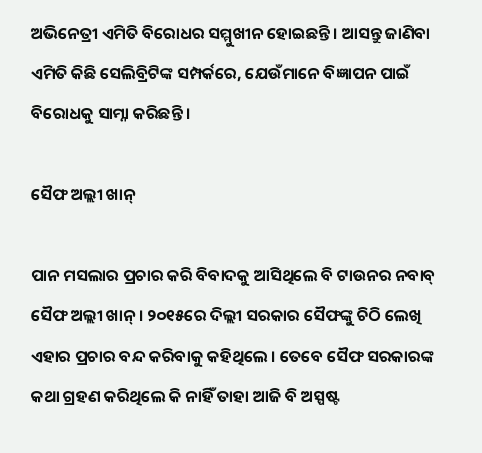ଅଭିନେତ୍ରୀ ଏମିତି ବିରୋଧର ସମ୍ମୁଖୀନ ହୋଇଛନ୍ତି । ଆସନ୍ତୁ ଜାଣିବା ଏମିତି କିଛି ସେଲିବ୍ରିଟିଙ୍କ ସମ୍ପର୍କରେ, ଯେଉଁମାନେ ବିଜ୍ଞାପନ ପାଇଁ ବିରୋଧକୁ ସାମ୍ନା କରିଛନ୍ତି ।

ସୈଫ ଅଲ୍ଲୀ ଖାନ୍

ପାନ ମସଲାର ପ୍ରଚାର କରି ବିବାଦକୁ ଆସିଥିଲେ ବି ଟାଉନର ନବାବ୍ ସୈଫ ଅଲ୍ଲୀ ଖାନ୍ । ୨୦୧୫ରେ ଦିଲ୍ଲୀ ସରକାର ସୈଫଙ୍କୁ ଚିଠି ଲେଖି ଏହାର ପ୍ରଚାର ବନ୍ଦ କରିବାକୁ କହିଥିଲେ । ତେବେ ସୈଫ ସରକାରଙ୍କ କଥା ଗ୍ରହଣ କରିଥିଲେ କି ନାହିଁ ତାହା ଆଜି ବି ଅସ୍ପଷ୍ଟ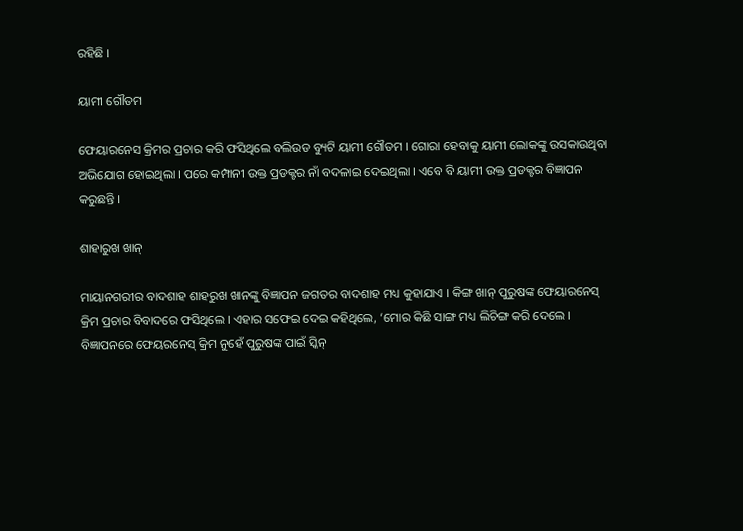ରହିଛି ।

ୟାମୀ ଗୌତମ

ଫେୟାରନେସ କ୍ରିମର ପ୍ରଚାର କରି ଫସିଥିଲେ ବଲିଉଡ ବ୍ୟୁଟି ୟାମୀ ଗୌତମ । ଗୋରା ହେବାକୁ ୟାମୀ ଲୋକଙ୍କୁ ଉସକାଉଥିବା ଅଭିଯୋଗ ହୋଇଥିଲା । ପରେ କମ୍ପାନୀ ଉକ୍ତ ପ୍ରଡକ୍ଟର ନାଁ ବଦଳାଇ ଦେଇଥିଲା । ଏବେ ବି ୟାମୀ ଉକ୍ତ ପ୍ରଡକ୍ଟର ବିଜ୍ଞାପନ କରୁଛନ୍ତି ।

ଶାହାରୁଖ ଖାନ୍

ମାୟାନଗରୀର ବାଦଶାହ ଶାହରୁଖ ଖାନଙ୍କୁ ବିଜ୍ଞାପନ ଜଗତର ବାଦଶାହ ମଧ୍ୟ କୁହାଯାଏ । କିଙ୍ଗ ଖାନ୍ ପୁରୁଷଙ୍କ ଫେୟାରନେସ୍ କ୍ରିମ ପ୍ରଚାର ବିବାଦରେ ଫସିଥିଲେ । ଏହାର ସଫେଇ ଦେଇ କହିଥିଲେ, ‘ମୋର କିଛି ସାଙ୍ଗ ମଧ୍ୟ ଲିଚିଙ୍ଗ କରି ଦେଲେ । ବିଜ୍ଞାପନରେ ଫେୟରନେସ୍ କ୍ରିମ ନୁହେଁ ପୁରୁଷଙ୍କ ପାଇଁ ସ୍କିନ୍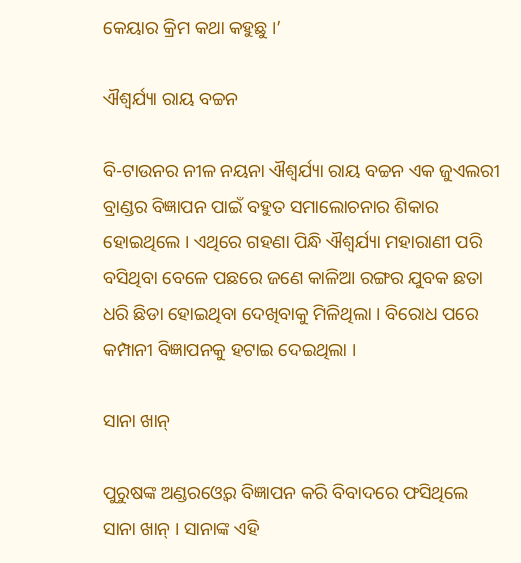କେୟାର କ୍ରିମ କଥା କହୁଛୁ ।’

ଐଶ୍ବର୍ଯ୍ୟା ରାୟ ବଚ୍ଚନ

ବି-ଟାଉନର ନୀଳ ନୟନା ଐଶ୍ବର୍ଯ୍ୟା ରାୟ ବଚ୍ଚନ ଏକ ଜୁଏଲରୀ ବ୍ରାଣ୍ଡର ବିଜ୍ଞାପନ ପାଇଁ ବହୁତ ସମାଲୋଚନାର ଶିକାର ହୋଇଥିଲେ । ଏଥିରେ ଗହଣା ପିନ୍ଧି ଐଶ୍ବର୍ଯ୍ୟା ମହାରାଣୀ ପରି ବସିଥିବା ବେଳେ ପଛରେ ଜଣେ କାଳିଆ ରଙ୍ଗର ଯୁବକ ଛତା ଧରି ଛିଡା ହୋଇଥିବା ଦେଖିବାକୁ ମିଳିଥିଲା । ବିରୋଧ ପରେ କମ୍ପାନୀ ବିଜ୍ଞାପନକୁ ହଟାଇ ଦେଇଥିଲା ।

ସାନା ଖାନ୍

ପୁରୁଷଙ୍କ ଅଣ୍ଡରଓ୍ବେର ବିଜ୍ଞାପନ କରି ବିବାଦରେ ଫସିଥିଲେ ସାନା ଖାନ୍ । ସାନାଙ୍କ ଏହି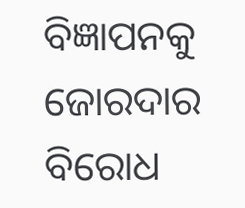ବିଜ୍ଞାପନକୁ ଜୋରଦାର ବିରୋଧ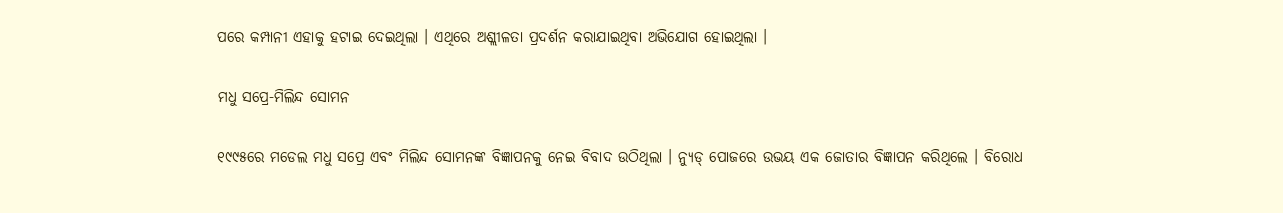ପରେ କମ୍ପାନୀ ଏହାକୁ ହଟାଇ ଦେଇଥିଲା । ଏଥିରେ ଅଶ୍ଲୀଳତା ପ୍ରଦର୍ଶନ କରାଯାଇଥିବା ଅଭିଯୋଗ ହୋଇଥିଲା ।

ମଧୁ ସପ୍ରେ-ମିଲିନ୍ଦ ସୋମନ

୧୯୯୫ରେ ମଡେଲ ମଧୁ ସପ୍ରେ ଏବଂ ମିଲିନ୍ଦ ସୋମନଙ୍କ ବିଜ୍ଞାପନକୁ ନେଇ ବିବାଦ ଉଠିଥିଲା । ନ୍ୟୁଡ୍ ପୋଜରେ ଉଭୟ ଏକ ଜୋତାର ବିଜ୍ଞାପନ କରିଥିଲେ । ବିରୋଧ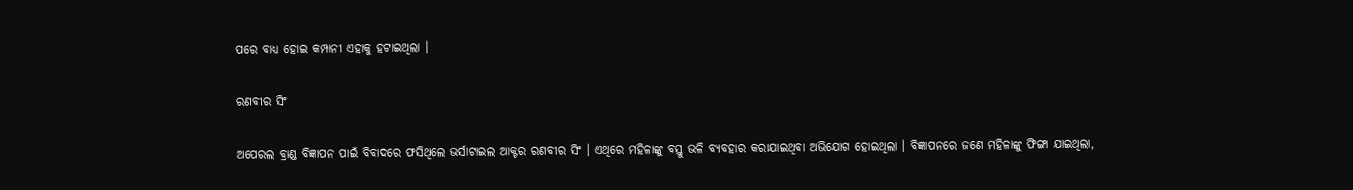ପରେ ବାଧ୍ୟ ହୋଇ କମ୍ପାନୀ ଏହାକୁ ହଟାଇଥିଲା ।

ରଣବୀର ସିଂ

ଅପେରଲ ବ୍ରାଣ୍ଡ ବିଜ୍ଞାପନ ପାଇଁ ବିବାଦରେ ଫସିଥିଲେ ଭର୍ସାଟାଇଲ ଆକ୍ଟର ରଣବୀର ସିଂ । ଏଥିରେ ମହିଳାଙ୍କୁ ବସ୍ତୁ ଭଳି ବ୍ୟବହାର କରାଯାଇଥିବା ଅଭିଯୋଗ ହୋଇଥିଲା । ବିଜ୍ଞାପନରେ ଜଣେ ମହିଳାଙ୍କୁ ଫିଙ୍ଗା ଯାଇଥିଲା,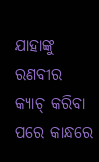ଯାହାଙ୍କୁ ରଣବୀର କ୍ୟାଚ୍ କରିବା ପରେ କାନ୍ଧରେ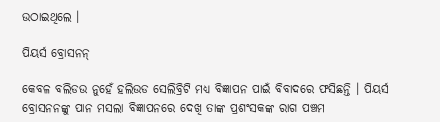ଉଠାଇଥିଲେ ।

ପିୟର୍ସ ବ୍ରୋସନନ୍

କେବଳ ବଲିଡଉ ନୁହେଁ ହଲିଉଡ ସେଲିବ୍ରିଟି ମଧ୍ୟ ବିଜ୍ଞାପନ ପାଇଁ ବିବାଦରେ ଫସିଛନ୍ତି । ପିୟର୍ସ ବ୍ରୋସନନଙ୍କୁ ପାନ ମସଲା ବିଜ୍ଞାପନରେ ଦେଖି ତାଙ୍କ ପ୍ରଶଂସକଙ୍କ ରାଗ ପଞ୍ଚମ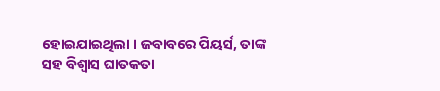ହୋଇଯାଇଥିଲା । ଜବାବରେ ପିୟର୍ସ, ତାଙ୍କ ସହ ବିଶ୍ବାସ ଘାତକତା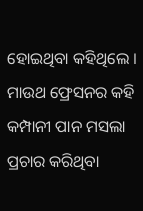ହୋଇଥିବା କହିଥିଲେ । ମାଉଥ ଫ୍ରେସନର କହି କମ୍ପାନୀ ପାନ ମସଲା ପ୍ରଚାର କରିଥିବା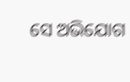ସେ ଅଭିଯୋଗ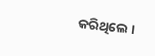କରିଥିଲେ ।